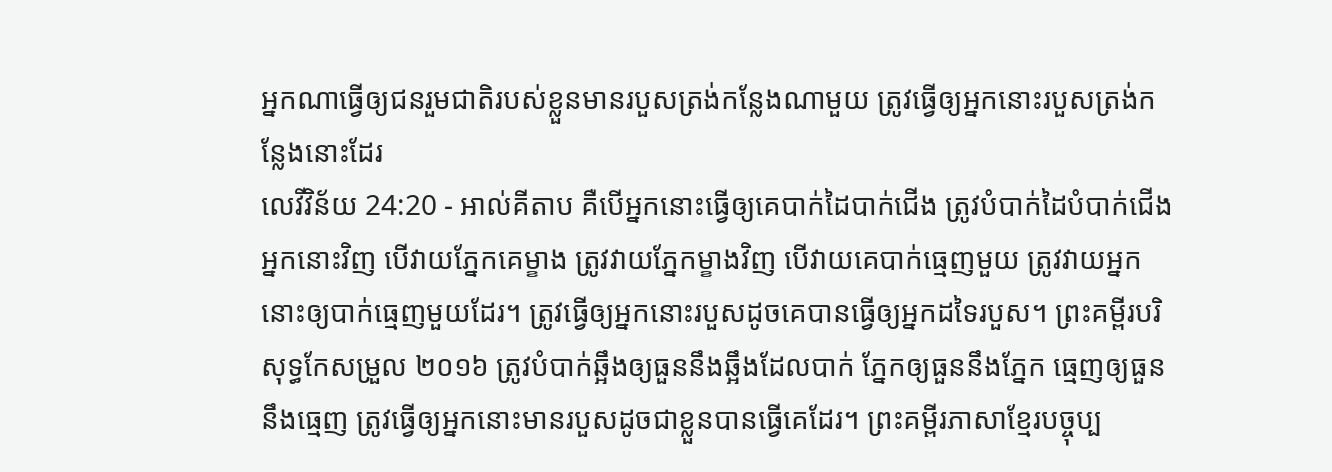អ្នកណាធ្វើឲ្យជនរួមជាតិរបស់ខ្លួនមានរបួសត្រង់កន្លែងណាមួយ ត្រូវធ្វើឲ្យអ្នកនោះរបួសត្រង់កន្លែងនោះដែរ
លេវីវិន័យ 24:20 - អាល់គីតាប គឺបើអ្នកនោះធ្វើឲ្យគេបាក់ដៃបាក់ជើង ត្រូវបំបាក់ដៃបំបាក់ជើងអ្នកនោះវិញ បើវាយភ្នែកគេម្ខាង ត្រូវវាយភ្នែកម្ខាងវិញ បើវាយគេបាក់ធ្មេញមួយ ត្រូវវាយអ្នកនោះឲ្យបាក់ធ្មេញមួយដែរ។ ត្រូវធ្វើឲ្យអ្នកនោះរបួសដូចគេបានធ្វើឲ្យអ្នកដទៃរបួស។ ព្រះគម្ពីរបរិសុទ្ធកែសម្រួល ២០១៦ ត្រូវបំបាក់ឆ្អឹងឲ្យធួននឹងឆ្អឹងដែលបាក់ ភ្នែកឲ្យធួននឹងភ្នែក ធ្មេញឲ្យធួននឹងធ្មេញ ត្រូវធ្វើឲ្យអ្នកនោះមានរបួសដូចជាខ្លួនបានធ្វើគេដែរ។ ព្រះគម្ពីរភាសាខ្មែរបច្ចុប្ប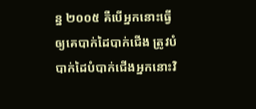ន្ន ២០០៥ គឺបើអ្នកនោះធ្វើឲ្យគេបាក់ដៃបាក់ជើង ត្រូវបំបាក់ដៃបំបាក់ជើងអ្នកនោះវិ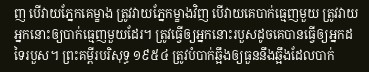ញ បើវាយភ្នែកគេម្ខាង ត្រូវវាយភ្នែកម្ខាងវិញ បើវាយគេបាក់ធ្មេញមួយ ត្រូវវាយអ្នកនោះឲ្យបាក់ធ្មេញមួយដែរ។ ត្រូវធ្វើឲ្យអ្នកនោះរបួសដូចគេបានធ្វើឲ្យអ្នកដទៃរបួស។ ព្រះគម្ពីរបរិសុទ្ធ ១៩៥៤ ត្រូវបំបាក់ឆ្អឹងឲ្យធួននឹងឆ្អឹងដែលបាក់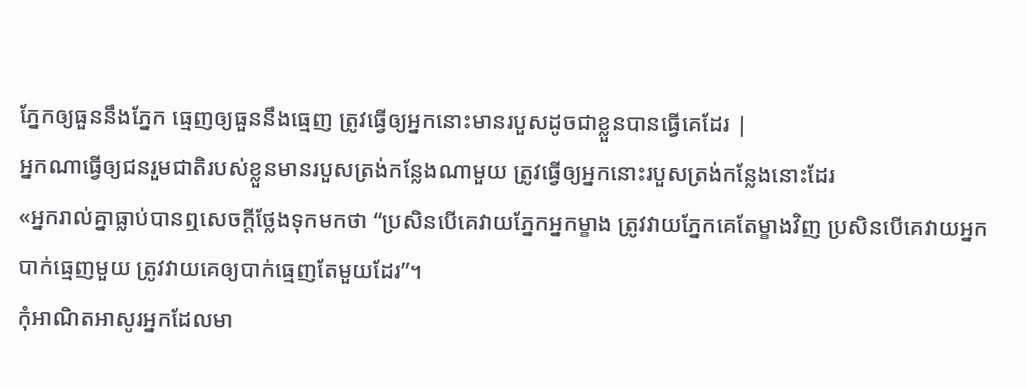ភ្នែកឲ្យធួននឹងភ្នែក ធ្មេញឲ្យធួននឹងធ្មេញ ត្រូវធ្វើឲ្យអ្នកនោះមានរបួសដូចជាខ្លួនបានធ្វើគេដែរ |
អ្នកណាធ្វើឲ្យជនរួមជាតិរបស់ខ្លួនមានរបួសត្រង់កន្លែងណាមួយ ត្រូវធ្វើឲ្យអ្នកនោះរបួសត្រង់កន្លែងនោះដែរ
«អ្នករាល់គ្នាធ្លាប់បានឮសេចក្តីថ្លែងទុកមកថា “ប្រសិនបើគេវាយភ្នែកអ្នកម្ខាង ត្រូវវាយភ្នែកគេតែម្ខាងវិញ ប្រសិនបើគេវាយអ្នកបាក់ធ្មេញមួយ ត្រូវវាយគេឲ្យបាក់ធ្មេញតែមួយដែរ”។
កុំអាណិតអាសូរអ្នកដែលមា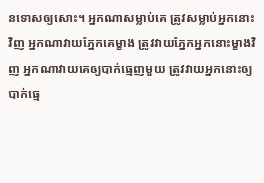នទោសឲ្យសោះ។ អ្នកណាសម្លាប់គេ ត្រូវសម្លាប់អ្នកនោះវិញ អ្នកណាវាយភ្នែកគេម្ខាង ត្រូវវាយភ្នែកអ្នកនោះម្ខាងវិញ អ្នកណាវាយគេឲ្យបាក់ធ្មេញមួយ ត្រូវវាយអ្នកនោះឲ្យបាក់ធ្មេ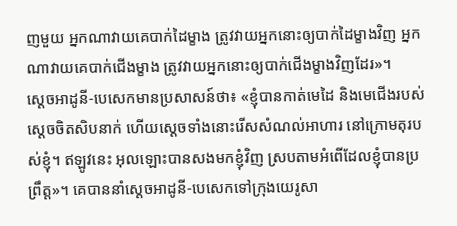ញមួយ អ្នកណាវាយគេបាក់ដៃម្ខាង ត្រូវវាយអ្នកនោះឲ្យបាក់ដៃម្ខាងវិញ អ្នកណាវាយគេបាក់ជើងម្ខាង ត្រូវវាយអ្នកនោះឲ្យបាក់ជើងម្ខាងវិញដែរ»។
ស្តេចអាដូនី-បេសេកមានប្រសាសន៍ថា៖ «ខ្ញុំបានកាត់មេដៃ និងមេជើងរបស់ស្តេចចិតសិបនាក់ ហើយស្តេចទាំងនោះរើសសំណល់អាហារ នៅក្រោមតុរបស់ខ្ញុំ។ ឥឡូវនេះ អុលឡោះបានសងមកខ្ញុំវិញ ស្របតាមអំពើដែលខ្ញុំបានប្រព្រឹត្ត»។ គេបាននាំស្តេចអាដូនី-បេសេកទៅក្រុងយេរូសា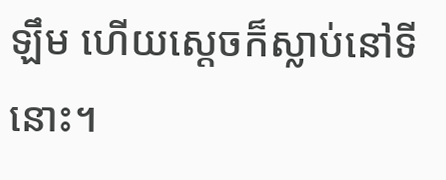ឡឹម ហើយស្តេចក៏ស្លាប់នៅទីនោះ។